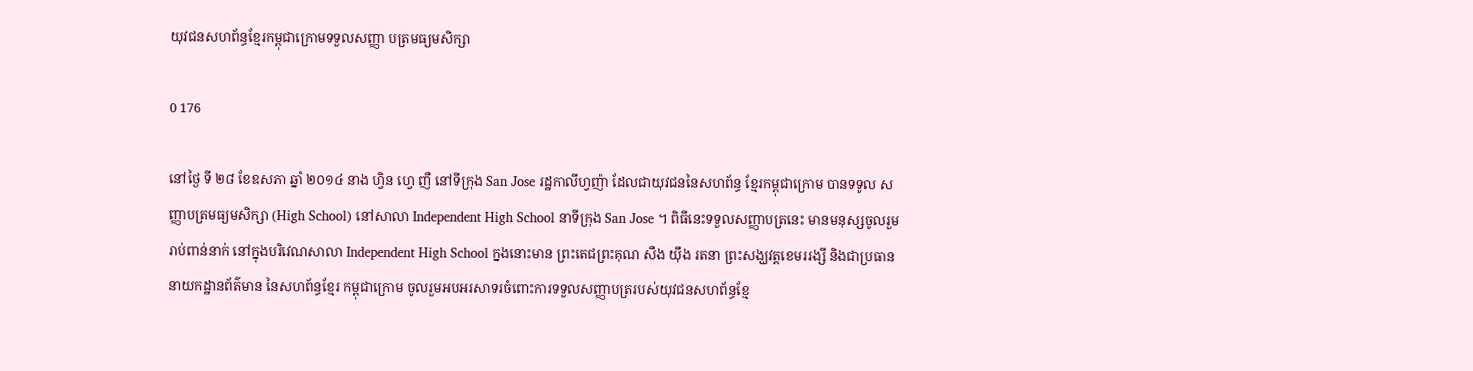យុវជនសហព័ន្ធខ្មែរកម្ពុជាក្រោមទទួលសញ្ញា បត្រមធ្យមសិក្សា

0 176

នៅថ្ងៃ ទី ២៨ ខែឧសភា ឆ្នាំ ២០១៤ នាង ហ្វិន ហ្វេ ញឺ នៅទីក្រុង San Jose រដ្ឋកាលីហ្វញ៉ា ដែលជាយុវជននៃសហព័ន្ធ ខ្មែរកម្ពុជាក្រោម បានទទូល សញ្ញាបត្រមធ្យមសិក្សា (High School) នៅសាលា Independent High School នាទីក្រុង San Jose ។ ពិធីនេះទទួលសញ្ញាបត្រនេះ មានមនុស្សចូលរួមរាប់ពាន់នាក់ នៅក្នុងបរិវេណសាលា Independent High School ក្នងនោះមាន ព្រះតេជព្រះគុណ សឺង យ៉ឹង រតនា ព្រះសង្ឃវត្តខេមររង្សី និងជាប្រធាននាយកដ្ឋានព័ត៌មាន នៃសហព័ន្ធខ្មែរ កម្ពុជាក្រោម ចូលរួមអបអរសាទរចំពោះការទទួលសញ្ញាបត្ររបស់យុវជនសហព័ន្ធខ្មែ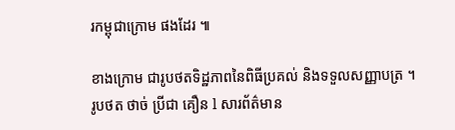រកម្ពុជាក្រោម ផងដែរ ៕

ខាងក្រោម ជារូបថតទិដ្ឋភាពនៃពិធីប្រគល់ និងទទួលសញ្ញាបត្រ ។ រូបថត ថាច់ ប្រីជា គឿន l សារព័ត៌មាន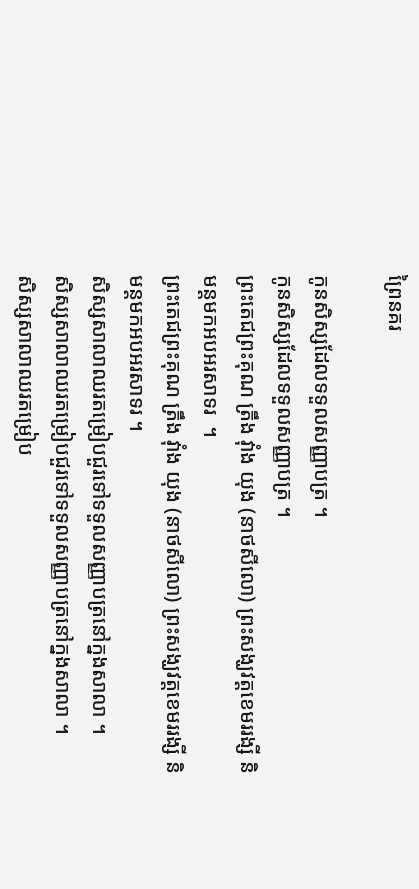ព្រៃនគរ

កូនសិស្សដែលទទួលសញ្ញាបត្រ ។
កូនសិស្សដែលទទួលសញ្ញាបត្រ ។
ព្រះតេជព្រះគុណ ត្រឹង វ៉ាំង យុង (នាថសីលោ) ព្រះសង្ឃវត្តខេមររង្សី និមន្តមកអបអរសាទរ  ។
ព្រះតេជព្រះគុណ ត្រឹង វ៉ាំង យុង (នាថសីលោ) ព្រះសង្ឃវត្តខេមររង្សី និមន្តមកអបអរសាទរ ។
សិស្សសាលាឈរតម្រៀបជួរទៅទទួលសញ្ញាបត្រនៅក្នងសាលា ។
សិស្សសាលាឈរតម្រៀបជួរទៅទទួលសញ្ញាបត្រនៅក្នងសាលា ។
សិស្សសាលាឈរតម្រៀប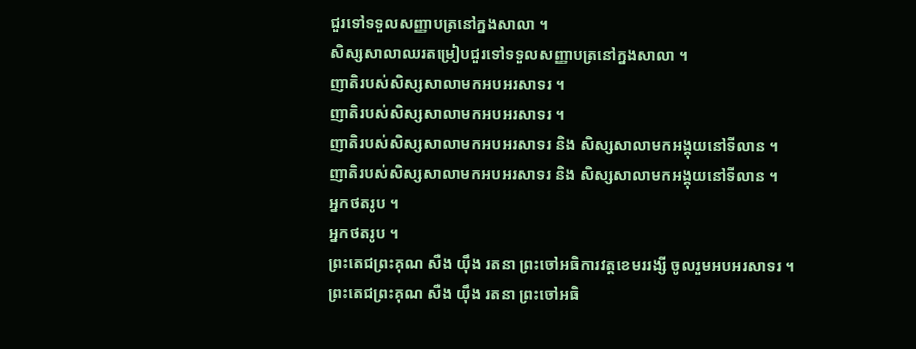ជួរទៅទទួលសញ្ញាបត្រនៅក្នងសាលា ។
សិស្សសាលាឈរតម្រៀបជួរទៅទទួលសញ្ញាបត្រនៅក្នងសាលា ។
ញាតិរបស់សិស្សសាលាមកអបអរសាទរ ។
ញាតិរបស់សិស្សសាលាមកអបអរសាទរ ។
ញាតិរបស់សិស្សសាលាមកអបអរសាទរ និង សិស្សសាលាមកអង្គុយនៅទីលាន ។
ញាតិរបស់សិស្សសាលាមកអបអរសាទរ និង សិស្សសាលាមកអង្គុយនៅទីលាន ។
អ្នកថតរូប ។
អ្នកថតរូប ។
ព្រះតេជព្រះគុណ សឺង យ៉ឹង រតនា ព្រះចៅអធិការវត្តខេមររង្សី ចូលរួមអបអរសាទរ ។
ព្រះតេជព្រះគុណ សឺង យ៉ឹង រតនា ព្រះចៅអធិ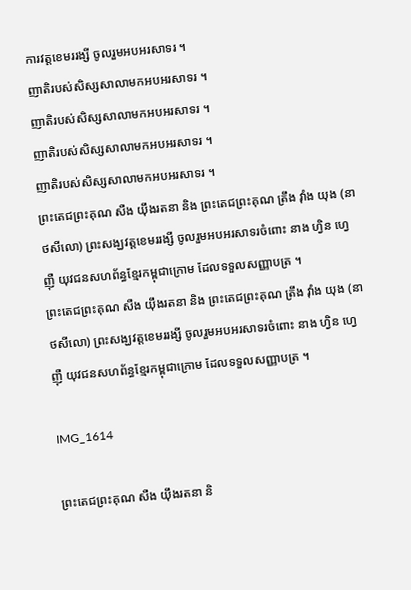ការវត្តខេមររង្សី ចូលរួមអបអរសាទរ ។
ញាតិរបស់សិស្សសាលាមកអបអរសាទរ ។
ញាតិរបស់សិស្សសាលាមកអបអរសាទរ ។
ញាតិរបស់សិស្សសាលាមកអបអរសាទរ ។
ញាតិរបស់សិស្សសាលាមកអបអរសាទរ ។
ព្រះតេជព្រះគុណ សឺង យ៉ឹងរតនា និង ព្រះតេជព្រះគុណ ត្រឹង វ៉ាំង យុង (នាថសីលោ) ព្រះសង្ឃវត្តខេមររង្សី ចូលរួមអបអរសាទរចំពោះ នាង ហ្វិន ហ្វេ ញ៉ឺ យុវជនសហព័ន្ធខ្មែរកម្ពុជាក្រោម ដែលទទួលសញ្ញាបត្រ ។
ព្រះតេជព្រះគុណ សឺង យ៉ឹងរតនា និង ព្រះតេជព្រះគុណ ត្រឹង វ៉ាំង យុង (នាថសីលោ) ព្រះសង្ឃវត្តខេមររង្សី ចូលរួមអបអរសាទរចំពោះ នាង ហ្វិន ហ្វេ ញ៉ឺ យុវជនសហព័ន្ធខ្មែរកម្ពុជាក្រោម ដែលទទួលសញ្ញាបត្រ ។

IMG_1614

ព្រះតេជព្រះគុណ សឺង យ៉ឹងរតនា និ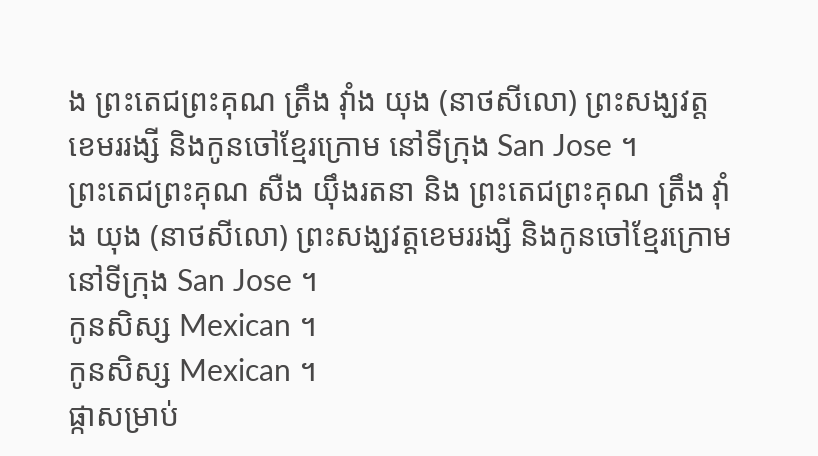ង ព្រះតេជព្រះគុណ ត្រឹង វ៉ាំង យុង (នាថសីលោ) ព្រះសង្ឃវត្តខេមររង្សី និងកូនចៅខ្មែរក្រោម នៅទីក្រុង San Jose ។
ព្រះតេជព្រះគុណ សឺង យ៉ឹងរតនា និង ព្រះតេជព្រះគុណ ត្រឹង វ៉ាំង យុង (នាថសីលោ) ព្រះសង្ឃវត្តខេមររង្សី និងកូនចៅខ្មែរក្រោម នៅទីក្រុង San Jose ។
កូនសិស្ស Mexican ។
កូនសិស្ស Mexican ។
ផ្កាសម្រាប់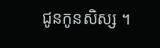ជូនកូនសិស្ស ។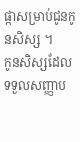ផ្កាសម្រាប់ជូនកូនសិស្ស ។
កូនសិស្សដែលទទួលសញ្ញាប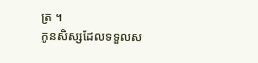ត្រ ។
កូនសិស្សដែលទទួលស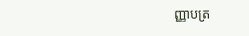ញ្ញាបត្រ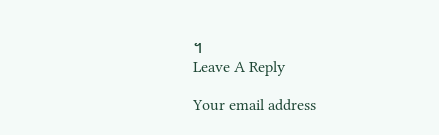។
Leave A Reply

Your email address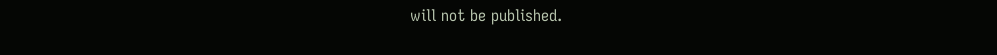will not be published.